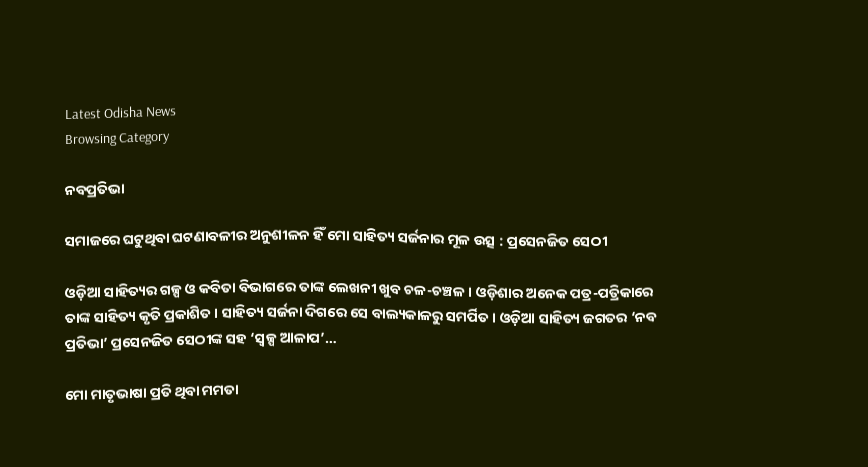Latest Odisha News
Browsing Category

ନବପ୍ରତିଭା

ସମାଜରେ ଘଟୁଥିବା ଘଟଣାବଳୀର ଅନୁଶୀଳନ ହିଁ ମୋ ସାହିତ୍ୟ ସର୍ଜନାର ମୂଳ ଉତ୍ସ : ପ୍ରସେନଜିତ ସେଠୀ

ଓଡ଼ିଆ ସାହିତ୍ୟର ଗଳ୍ପ ଓ କବିତା ବିଭାଗରେ ତାଙ୍କ ଲେଖନୀ ଖୁବ ଚଳ-ଚଞ୍ଚଳ । ଓଡ଼ିଶାର ଅନେକ ପତ୍ର-ପତ୍ରିକାରେ ତାଙ୍କ ସାହିତ୍ୟ କୃତି ପ୍ରକାଶିତ । ସାହିତ୍ୟ ସର୍ଜନା ଦିଗରେ ସେ ବାଲ୍ୟକାଳରୁ ସମର୍ପିତ । ଓଡ଼ିଆ ସାହିତ୍ୟ ଜଗତର ‘ନବ ପ୍ରତିଭା’ ପ୍ରସେନଜିତ ସେଠୀଙ୍କ ସହ ‘ସ୍ୱଳ୍ପ ଆଳାପ’…

ମୋ ମାତୃଭାଷା ପ୍ରତି ଥିବା ମମତା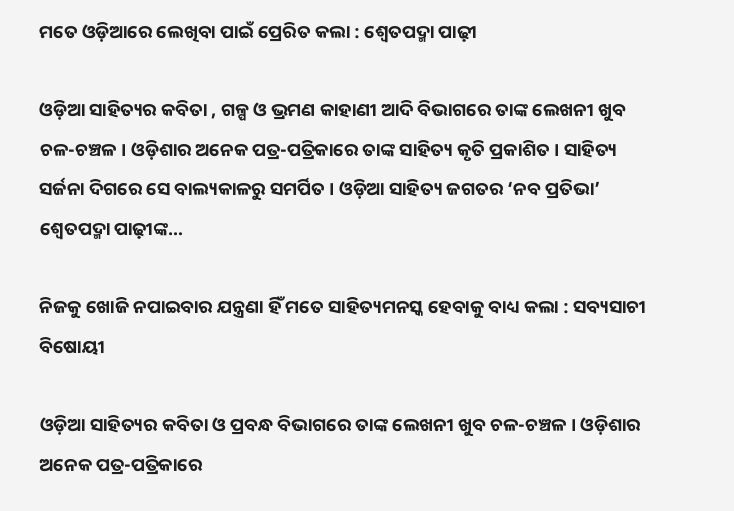ମତେ ଓଡ଼ିଆରେ ଲେଖିବା ପାଇଁ ପ୍ରେରିତ କଲା : ଶ୍ବେତପଦ୍ମା ପାଢ଼ୀ

ଓଡ଼ିଆ ସାହିତ୍ୟର କବିତା , ଗଳ୍ପ ଓ ଭ୍ରମଣ କାହାଣୀ ଆଦି ବିଭାଗରେ ତାଙ୍କ ଲେଖନୀ ଖୁବ ଚଳ-ଚଞ୍ଚଳ । ଓଡ଼ିଶାର ଅନେକ ପତ୍ର-ପତ୍ରିକାରେ ତାଙ୍କ ସାହିତ୍ୟ କୃତି ପ୍ରକାଶିତ । ସାହିତ୍ୟ ସର୍ଜନା ଦିଗରେ ସେ ବାଲ୍ୟକାଳରୁ ସମର୍ପିତ । ଓଡ଼ିଆ ସାହିତ୍ୟ ଜଗତର ‘ନବ ପ୍ରତିଭା’ ଶ୍ବେତପଦ୍ମା ପାଢ଼ୀଙ୍କ…

ନିଜକୁ ଖୋଜି ନପାଇବାର ଯନ୍ତ୍ରଣା ହିଁ ମତେ ସାହିତ୍ୟମନସ୍କ ହେବାକୁ ବାଧ୍ୟ କଲା : ସବ୍ୟସାଚୀ ବିଷୋୟୀ

ଓଡ଼ିଆ ସାହିତ୍ୟର କବିତା ଓ ପ୍ରବନ୍ଧ ବିଭାଗରେ ତାଙ୍କ ଲେଖନୀ ଖୁବ ଚଳ-ଚଞ୍ଚଳ । ଓଡ଼ିଶାର ଅନେକ ପତ୍ର-ପତ୍ରିକାରେ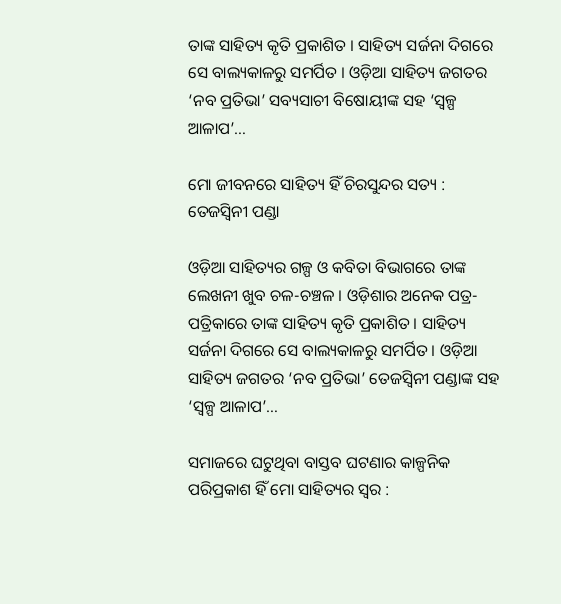ତାଙ୍କ ସାହିତ୍ୟ କୃତି ପ୍ରକାଶିତ । ସାହିତ୍ୟ ସର୍ଜନା ଦିଗରେ ସେ ବାଲ୍ୟକାଳରୁ ସମର୍ପିତ । ଓଡ଼ିଆ ସାହିତ୍ୟ ଜଗତର ‘ନବ ପ୍ରତିଭା’ ସବ୍ୟସାଚୀ ବିଷୋୟୀଙ୍କ ସହ ‘ସ୍ୱଳ୍ପ ଆଳାପ’…

ମୋ ଜୀବନରେ ସାହିତ୍ୟ ହିଁ ଚିରସୁନ୍ଦର ସତ୍ୟ : ତେଜସ୍ଵିନୀ ପଣ୍ଡା

ଓଡ଼ିଆ ସାହିତ୍ୟର ଗଳ୍ପ ଓ କବିତା ବିଭାଗରେ ତାଙ୍କ ଲେଖନୀ ଖୁବ ଚଳ-ଚଞ୍ଚଳ । ଓଡ଼ିଶାର ଅନେକ ପତ୍ର-ପତ୍ରିକାରେ ତାଙ୍କ ସାହିତ୍ୟ କୃତି ପ୍ରକାଶିତ । ସାହିତ୍ୟ ସର୍ଜନା ଦିଗରେ ସେ ବାଲ୍ୟକାଳରୁ ସମର୍ପିତ । ଓଡ଼ିଆ ସାହିତ୍ୟ ଜଗତର ‘ନବ ପ୍ରତିଭା’ ତେଜସ୍ଵିନୀ ପଣ୍ଡାଙ୍କ ସହ ‘ସ୍ୱଳ୍ପ ଆଳାପ’…

ସମାଜରେ ଘଟୁଥିବା ବାସ୍ତବ ଘଟଣାର କାଳ୍ପନିକ ପରିପ୍ରକାଶ ହିଁ ମୋ ସାହିତ୍ୟର ସ୍ୱର :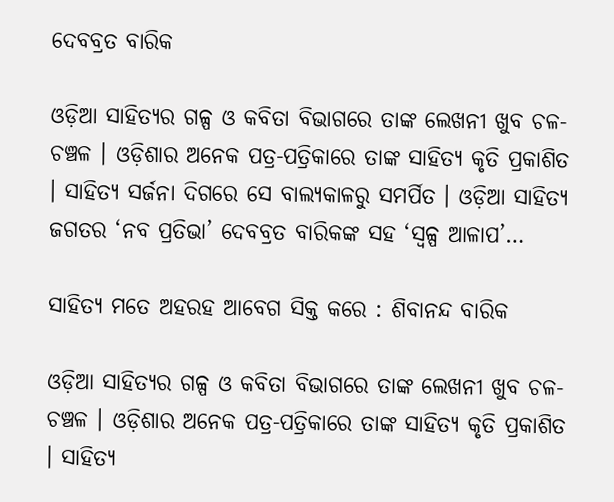ଦେବବ୍ରତ ବାରିକ

ଓଡ଼ିଆ ସାହିତ୍ୟର ଗଳ୍ପ ଓ କବିତା ବିଭାଗରେ ତାଙ୍କ ଲେଖନୀ ଖୁବ ଚଳ-ଚଞ୍ଚଳ । ଓଡ଼ିଶାର ଅନେକ ପତ୍ର-ପତ୍ରିକାରେ ତାଙ୍କ ସାହିତ୍ୟ କୃତି ପ୍ରକାଶିତ । ସାହିତ୍ୟ ସର୍ଜନା ଦିଗରେ ସେ ବାଲ୍ୟକାଳରୁ ସମର୍ପିତ । ଓଡ଼ିଆ ସାହିତ୍ୟ ଜଗତର ‘ନବ ପ୍ରତିଭା’ ଦେବବ୍ରତ ବାରିକଙ୍କ ସହ ‘ସ୍ୱଳ୍ପ ଆଳାପ’…

ସାହିତ୍ୟ ମତେ ଅହରହ ଆବେଗ ସିକ୍ତ କରେ : ଶିବାନନ୍ଦ ବାରିକ

ଓଡ଼ିଆ ସାହିତ୍ୟର ଗଳ୍ପ ଓ କବିତା ବିଭାଗରେ ତାଙ୍କ ଲେଖନୀ ଖୁବ ଚଳ-ଚଞ୍ଚଳ । ଓଡ଼ିଶାର ଅନେକ ପତ୍ର-ପତ୍ରିକାରେ ତାଙ୍କ ସାହିତ୍ୟ କୃତି ପ୍ରକାଶିତ । ସାହିତ୍ୟ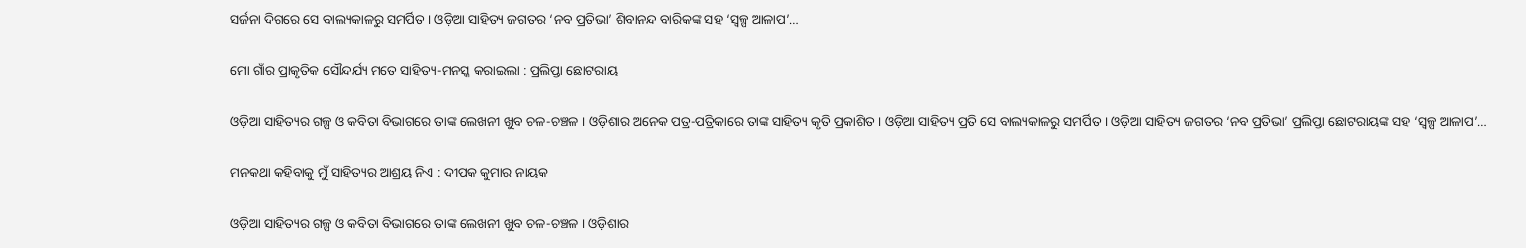ସର୍ଜନା ଦିଗରେ ସେ ବାଲ୍ୟକାଳରୁ ସମର୍ପିତ । ଓଡ଼ିଆ ସାହିତ୍ୟ ଜଗତର ‘ନବ ପ୍ରତିଭା’ ଶିବାନନ୍ଦ ବାରିକଙ୍କ ସହ ‘ସ୍ୱଳ୍ପ ଆଳାପ’…

ମୋ ଗାଁର ପ୍ରାକୃତିକ ସୌନ୍ଦର୍ଯ୍ୟ ମତେ ସାହିତ୍ୟ-ମନସ୍କ କରାଇଲା : ପ୍ରଲିପ୍ତା ଛୋଟରାୟ

ଓଡ଼ିଆ ସାହିତ୍ୟର ଗଳ୍ପ ଓ କବିତା ବିଭାଗରେ ତାଙ୍କ ଲେଖନୀ ଖୁବ ଚଳ-ଚଞ୍ଚଳ । ଓଡ଼ିଶାର ଅନେକ ପତ୍ର-ପତ୍ରିକାରେ ତାଙ୍କ ସାହିତ୍ୟ କୃତି ପ୍ରକାଶିତ । ଓଡ଼ିଆ ସାହିତ୍ୟ ପ୍ରତି ସେ ବାଲ୍ୟକାଳରୁ ସମର୍ପିତ । ଓଡ଼ିଆ ସାହିତ୍ୟ ଜଗତର ‘ନବ ପ୍ରତିଭା’ ପ୍ରଲିପ୍ତା ଛୋଟରାୟଙ୍କ ସହ ‘ସ୍ୱଳ୍ପ ଆଳାପ’…

ମନକଥା କହିବାକୁ ମୁଁ ସାହିତ୍ୟର ଆଶ୍ରୟ ନିଏ : ଦୀପକ କୁମାର ନାୟକ

ଓଡ଼ିଆ ସାହିତ୍ୟର ଗଳ୍ପ ଓ କବିତା ବିଭାଗରେ ତାଙ୍କ ଲେଖନୀ ଖୁବ ଚଳ-ଚଞ୍ଚଳ । ଓଡ଼ିଶାର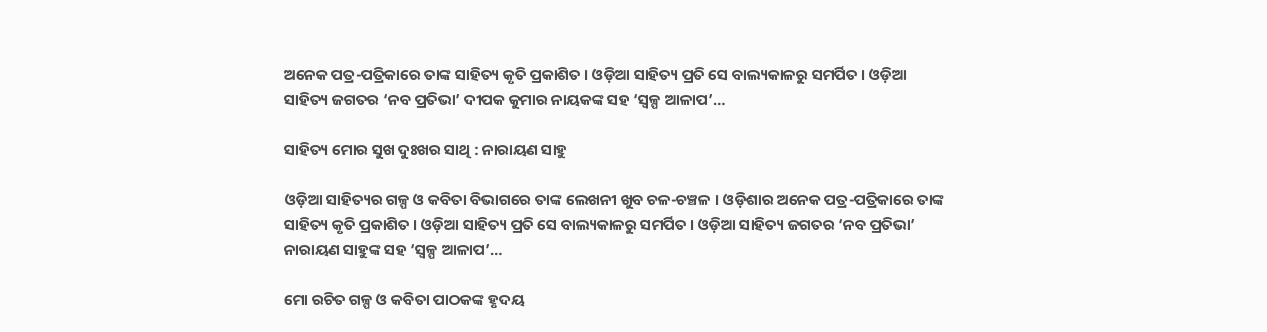ଅନେକ ପତ୍ର-ପତ୍ରିକାରେ ତାଙ୍କ ସାହିତ୍ୟ କୃତି ପ୍ରକାଶିତ । ଓଡ଼ିଆ ସାହିତ୍ୟ ପ୍ରତି ସେ ବାଲ୍ୟକାଳରୁ ସମର୍ପିତ । ଓଡ଼ିଆ ସାହିତ୍ୟ ଜଗତର ‘ନବ ପ୍ରତିଭା’ ଦୀପକ କୁମାର ନାୟକଙ୍କ ସହ ‘ସ୍ୱଳ୍ପ ଆଳାପ’…

ସାହିତ୍ୟ ମୋର ସୁଖ ଦୁଃଖର ସାଥି : ନାରାୟଣ ସାହୁ

ଓଡ଼ିଆ ସାହିତ୍ୟର ଗଳ୍ପ ଓ କବିତା ବିଭାଗରେ ତାଙ୍କ ଲେଖନୀ ଖୁବ ଚଳ-ଚଞ୍ଚଳ । ଓଡ଼ିଶାର ଅନେକ ପତ୍ର-ପତ୍ରିକାରେ ତାଙ୍କ ସାହିତ୍ୟ କୃତି ପ୍ରକାଶିତ । ଓଡ଼ିଆ ସାହିତ୍ୟ ପ୍ରତି ସେ ବାଲ୍ୟକାଳରୁ ସମର୍ପିତ । ଓଡ଼ିଆ ସାହିତ୍ୟ ଜଗତର ‘ନବ ପ୍ରତିଭା’ ନାରାୟଣ ସାହୁଙ୍କ ସହ ‘ସ୍ୱଳ୍ପ ଆଳାପ’…

ମୋ ରଚିତ ଗଳ୍ପ ଓ କବିତା ପାଠକଙ୍କ ହୃଦୟ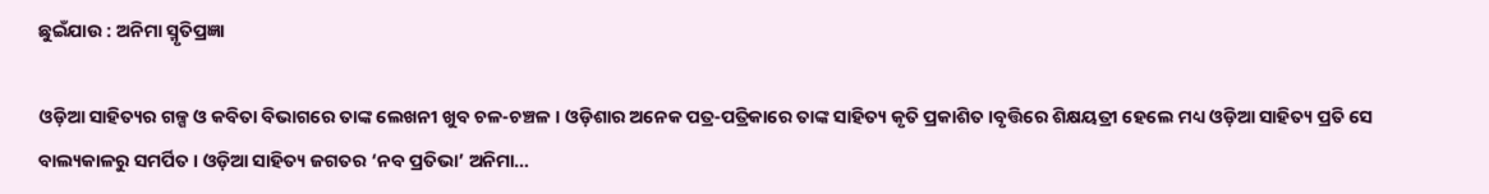ଛୁଇଁଯାଉ : ଅନିମା ସ୍ମୃତିପ୍ରଜ୍ଞା

ଓଡ଼ିଆ ସାହିତ୍ୟର ଗଳ୍ପ ଓ କବିତା ବିଭାଗରେ ତାଙ୍କ ଲେଖନୀ ଖୁବ ଚଳ-ଚଞ୍ଚଳ । ଓଡ଼ିଶାର ଅନେକ ପତ୍ର-ପତ୍ରିକାରେ ତାଙ୍କ ସାହିତ୍ୟ କୃତି ପ୍ରକାଶିତ ।ବୃତ୍ତିରେ ଶିକ୍ଷୟତ୍ରୀ ହେଲେ ମଧ୍ୟ ଓଡ଼ିଆ ସାହିତ୍ୟ ପ୍ରତି ସେ ବାଲ୍ୟକାଳରୁ ସମର୍ପିତ । ଓଡ଼ିଆ ସାହିତ୍ୟ ଜଗତର ‘ନବ ପ୍ରତିଭା’ ଅନିମା…